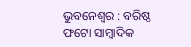ଭୁବନେଶ୍ୱର : ବରିଷ୍ଠ ଫଟୋ ସାମ୍ବାଦିକ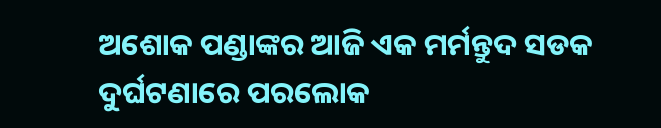ଅଶୋକ ପଣ୍ଡାଙ୍କର ଆଜି ଏକ ମର୍ମନ୍ତୁଦ ସଡକ ଦୁର୍ଘଟଣାରେ ପରଲୋକ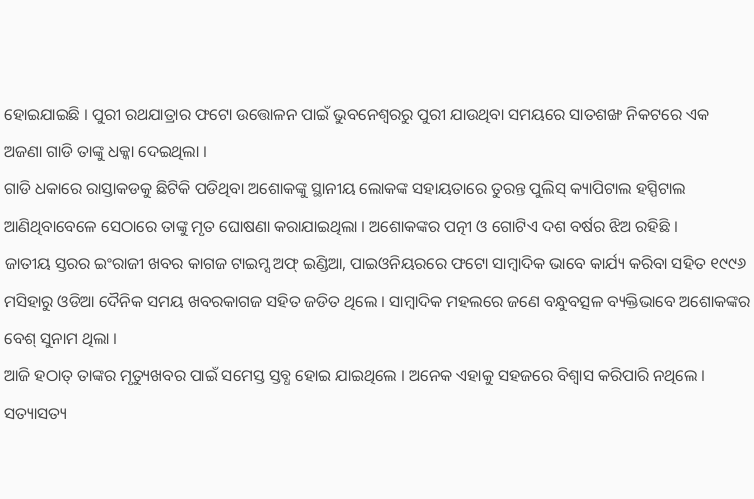ହୋଇଯାଇଛି । ପୁରୀ ରଥଯାତ୍ରାର ଫଟୋ ଉତ୍ତୋଳନ ପାଇଁ ଭୁବନେଶ୍ୱରରୁ ପୁରୀ ଯାଉଥିବା ସମୟରେ ସାତଶଙ୍ଖ ନିକଟରେ ଏକ ଅଜଣା ଗାଡି ତାଙ୍କୁ ଧକ୍କା ଦେଇଥିଲା ।
ଗାଡି ଧକାରେ ରାସ୍ତାକଡକୁ ଛିଟିକି ପଡିଥିବା ଅଶୋକଙ୍କୁ ସ୍ଥାନୀୟ ଲୋକଙ୍କ ସହାୟତାରେ ତୁରନ୍ତ ପୁଲିସ୍ କ୍ୟାପିଟାଲ ହସ୍ପିଟାଲ ଆଣିଥିବାବେଳେ ସେଠାରେ ତାଙ୍କୁ ମୃତ ଘୋଷଣା କରାଯାଇଥିଲା । ଅଶୋକଙ୍କର ପତ୍ନୀ ଓ ଗୋଟିଏ ଦଶ ବର୍ଷର ଝିଅ ରହିଛି ।
ଜାତୀୟ ସ୍ତରର ଇଂରାଜୀ ଖବର କାଗଜ ଟାଇମ୍ସ ଅଫ୍ ଇଣ୍ଡିଆ, ପାଇଓନିୟରରେ ଫଟୋ ସାମ୍ବାଦିକ ଭାବେ କାର୍ଯ୍ୟ କରିବା ସହିତ ୧୯୯୬ ମସିହାରୁ ଓଡିଆ ଦୈନିକ ସମୟ ଖବରକାଗଜ ସହିତ ଜଡିତ ଥିଲେ । ସାମ୍ବାଦିକ ମହଲରେ ଜଣେ ବନ୍ଧୁବତ୍ସଳ ବ୍ୟକ୍ତିଭାବେ ଅଶୋକଙ୍କର ବେଶ୍ ସୁନାମ ଥିଲା ।
ଆଜି ହଠାତ୍ ତାଙ୍କର ମୃତ୍ୟୁଖବର ପାଇଁ ସମେସ୍ତ ସ୍ତବ୍ଧ ହୋଇ ଯାଇଥିଲେ । ଅନେକ ଏହାକୁ ସହଜରେ ବିଶ୍ୱାସ କରିପାରି ନଥିଲେ । ସତ୍ୟାସତ୍ୟ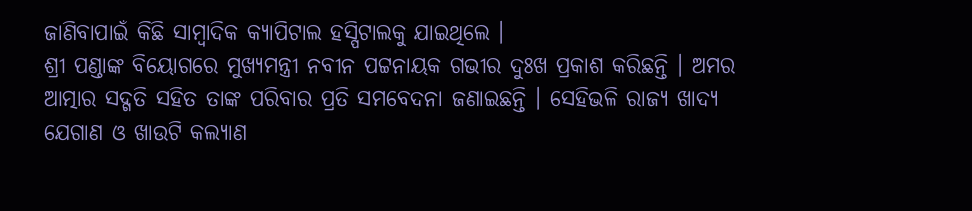ଜାଣିବାପାଇଁ କିଛି ସାମ୍ବାଦିକ କ୍ୟାପିଟାଲ ହସ୍ପିଟାଲକୁ ଯାଇଥିଲେ ।
ଶ୍ରୀ ପଣ୍ଡାଙ୍କ ବିୟୋଗରେ ମୁଖ୍ୟମନ୍ତ୍ରୀ ନବୀନ ପଟ୍ଟନାୟକ ଗଭୀର ଦୁଃଖ ପ୍ରକାଶ କରିଛନ୍ତି । ଅମର ଆତ୍ମାର ସଦ୍ଗତି ସହିତ ତାଙ୍କ ପରିବାର ପ୍ରତି ସମବେଦନା ଜଣାଇଛନ୍ତି । ସେହିଭଳି ରାଜ୍ୟ ଖାଦ୍ୟ ଯେଗାଣ ଓ ଖାଉଟି କଲ୍ୟାଣ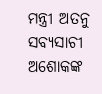ମନ୍ତ୍ରୀ ଅତନୁ ସବ୍ୟସାଚୀ ଅଶୋକଙ୍କ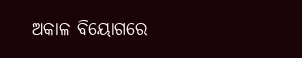ଅକାଳ ବିୟୋଗରେ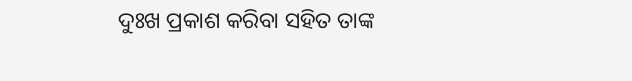ଦୁଃଖ ପ୍ରକାଶ କରିବା ସହିତ ତାଙ୍କ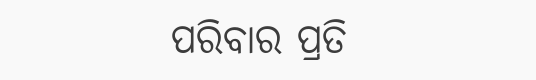ପରିବାର ପ୍ରତି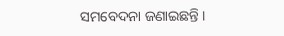ସମବେଦନା ଜଣାଇଛନ୍ତି ।